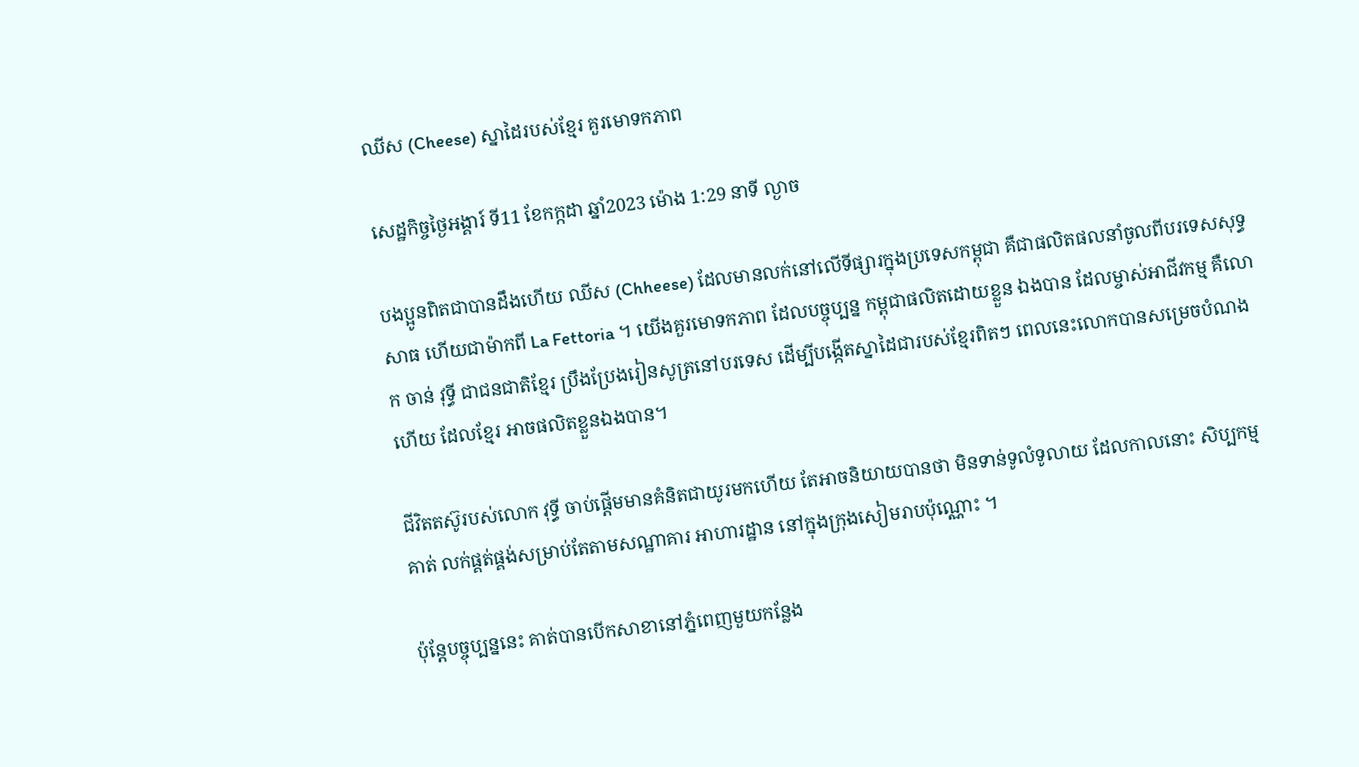ឈីស (Cheese) ស្នាដៃរបស់ខ្មែរ គួរមោទកភាព

សេដ្ឋកិច្ចថ្ងៃអង្គារ៍ ទី11 ខែកក្កដា ឆ្នាំ2023 ម៉ោង 1:29 នាទី ល្ងាច

បងប្អូនពិតជាបានដឹងហើយ ឈីស (Chheese) ដែលមានលក់នៅលើទីផ្សារក្នុងប្រទេសកម្ពុជា គឺជាផលិតផលនាំចូលពីបរទេសសុទ្ធសាធ ហើយជាម៉ាកពី La Fettoria ។ យើងគួរមោទកភាព ដែលបច្ចុប្បន្ន កម្ពុជាផលិតដោយខ្លួន ឯងបាន ដែលម្ចាស់អាជីវកម្ម គឺលោក ចាន់ វុទ្ធី ជាជនជាតិខ្មែរ ប្រឹងប្រែងរៀនសូត្រនៅបរទេស ដើម្បីបង្កើតស្នាដៃជារបស់ខ្មែរពិតៗ ពេលនេះលោកបានសម្រេចបំណងហើយ ដែលខ្មែរ អាចផលិតខ្លួនឯងបាន។

ជីវិតតស៊ូរបស់លោក វុទ្ធី ចាប់ផ្តើមមានគំនិតជាយូរមកហើយ តែអាចនិយាយបានថា មិនទាន់ទូលំទូលាយ ដែលកាលនោះ សិប្បកម្មគាត់ លក់ផ្គត់ផ្គង់សម្រាប់តែតាមសណ្ឋាគារ អាហារដ្ឋាន នៅក្នុងក្រុងសៀមរាបប៉ុណ្ណោះ ។

ប៉ុន្តែបច្ចុប្បន្ននេះ គាត់បានបើកសាខានៅភ្នំពេញមួយកន្លែង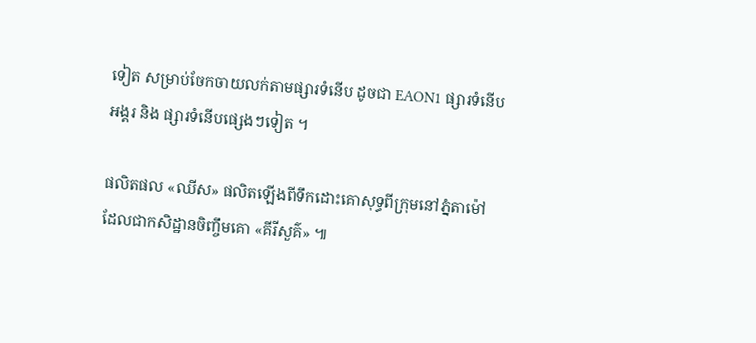ទៀត សម្រាប់ចែកចាយលក់តាមផ្សារទំនើប ដូចជា EAON1 ផ្សារទំនើបអង្គរ និង ផ្សារទំនើបផ្សេងៗទៀត ។

ផលិតផល «ឈីស» ផលិតឡើងពីទឹកដោះគោសុទ្ធពីក្រុមនៅភ្នំតាម៉ៅ ដែលជាកសិដ្ឋានចិញ្ចឹមគោ «គីរីសួគ៌» ៕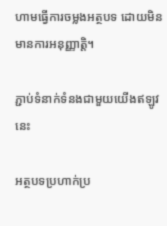ហាមធ្វើការចម្លងអត្ថបទ ដោយមិនមានការអនុញ្ញាត្តិ។

ភ្ជាប់ទំនាក់ទំនងជាមួយយើងឥឡូវនេះ

អត្ថបទប្រហាក់ប្រ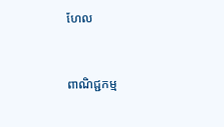ហែល


ពាណិជ្ជកម្ម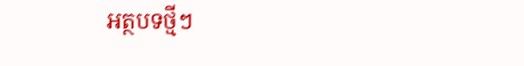អត្ថបទថ្មីៗ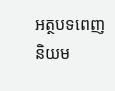អត្ថបទពេញនិយម